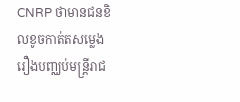CNRP ថាមានជនខិលខូចកាត់តសម្លេង រឿងបញ្ឈប់មន្ត្រីរាជ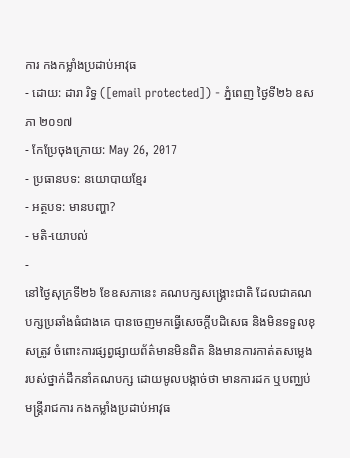ការ កងកម្លាំងប្រដាប់អាវុធ
- ដោយ: ដារា រិទ្ធ ([email protected]) - ភ្នំពេញ ថ្ងៃទី២៦ ឧសភា ២០១៧
- កែប្រែចុងក្រោយ: May 26, 2017
- ប្រធានបទ: នយោបាយខ្មែរ
- អត្ថបទ: មានបញ្ហា?
- មតិ-យោបល់
-
នៅថ្ងៃសុក្រទី២៦ ខែឧសភានេះ គណបក្សសង្រ្គោះជាតិ ដែលជាគណបក្សប្រឆាំងធំជាងគេ បានចេញមកធ្វើសេចក្ដីបដិសេធ និងមិនទទួលខុសត្រូវ ចំពោះការផ្សព្វផ្សាយព័ត៌មានមិនពិត និងមានការកាត់តសម្លេង របស់ថ្នាក់ដឹកនាំគណបក្ស ដោយមូលបង្កាច់ថា មានការដក ឬបញ្ឈប់ មន្រ្តីរាជការ កងកម្លាំងប្រដាប់អាវុធ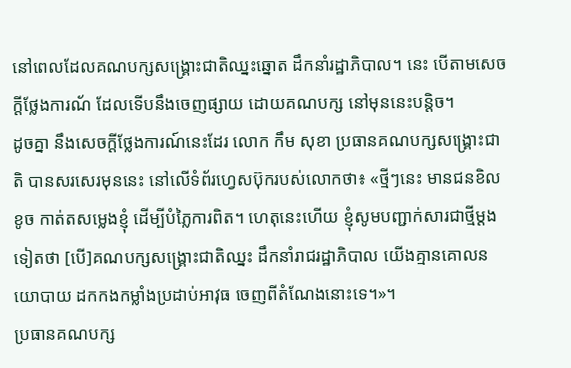នៅពេលដែលគណបក្សសង្រ្គោះជាតិឈ្នះឆ្នោត ដឹកនាំរដ្ឋាភិបាល។ នេះ បើតាមសេចក្តីថ្លែងការណ័ ដែលទើបនឹងចេញផ្សាយ ដោយគណបក្ស នៅមុននេះបន្តិច។
ដូចគ្នា នឹងសេចក្ដីថ្លែងការណ៍នេះដែរ លោក កឹម សុខា ប្រធានគណបក្សសង្គ្រោះជាតិ បានសរសេរមុននេះ នៅលើទំព័រហ្វេសប៊ុករបស់លោកថា៖ «ថ្មីៗនេះ មានជនខិលខូច កាត់តសម្លេងខ្ញុំ ដើម្បីបំភ្លៃការពិត។ ហេតុនេះហើយ ខ្ញុំសូមបញ្ជាក់សារជាថ្មីម្ដងទៀតថា [បើ]គណបក្សសង្គ្រោះជាតិឈ្នះ ដឹកនាំរាជរដ្ឋាភិបាល យើងគ្មានគោលនយោបាយ ដកកងកម្លាំងប្រដាប់អាវុធ ចេញពីតំណែងនោះទេ។»។
ប្រធានគណបក្ស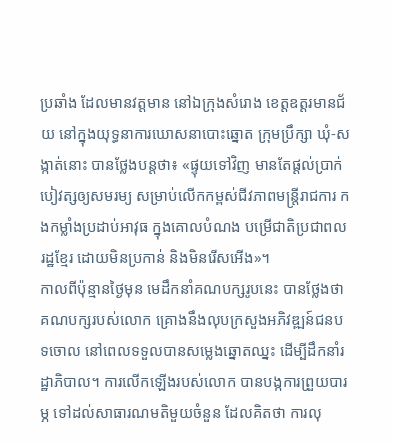ប្រឆាំង ដែលមានវត្តមាន នៅឯក្រុងសំរោង ខេត្តឧត្ដរមានជ័យ នៅក្នុងយុទ្ធនាការឃោសនាបោះឆ្នោត ក្រុមប្រឹក្សា ឃុំ-សង្កាត់នោះ បានថ្លែងបន្តថា៖ «ផ្ទុយទៅវិញ មានតែផ្ដល់ប្រាក់បៀវត្សឲ្យសមរម្យ សម្រាប់លើកកម្ពស់ជីវភាពមន្ដ្រីរាជការ កងកម្លាំងប្រដាប់អាវុធ ក្នុងគោលបំណង បម្រើជាតិប្រជាពលរដ្ឋខ្មែរ ដោយមិនប្រកាន់ និងមិនរើសអើង»។
កាលពីប៉ុន្មានថ្ងៃមុន មេដឹកនាំគណបក្សរូបនេះ បានថ្លែងថា គណបក្សរបស់លោក គ្រោងនឹងលុបក្រសួងអភិវឌ្ឍន៍ជនបទចោល នៅពេលទទួលបានសម្លេងឆ្នោតឈ្នះ ដើម្បីដឹកនាំរដ្ឋាភិបាល។ ការលើកឡើងរបស់លោក បានបង្កការព្រួយបារម្ភ ទៅដល់សាធារណមតិមួយចំនួន ដែលគិតថា ការលុ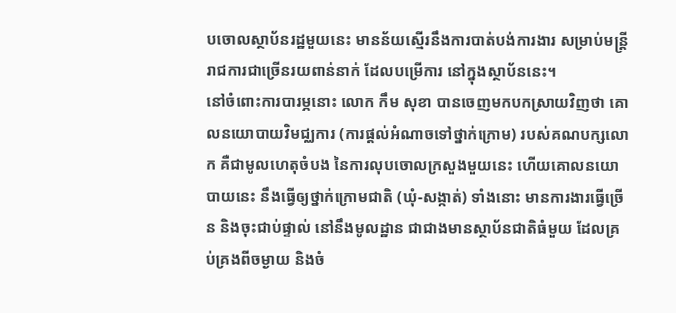បចោលស្ថាប័នរដ្ឋមួយនេះ មានន័យស្មើរនឹងការបាត់បង់ការងារ សម្រាប់មន្ត្រីរាជការជាច្រើនរយពាន់នាក់ ដែលបម្រើការ នៅក្នុងស្ថាប័ននេះ។
នៅចំពោះការបារម្ភនោះ លោក កឹម សុខា បានចេញមកបកស្រាយវិញថា គោលនយោបាយវិមជ្ឈការ (ការផ្ដល់អំណាចទៅថ្នាក់ក្រោម) របស់គណបក្សលោក គឺជាមូលហេតុចំបង នៃការលុបចោលក្រសួងមួយនេះ ហើយគោលនយោបាយនេះ នឹងធ្វើឲ្យថ្នាក់ក្រោមជាតិ (ឃុំ-សង្កាត់) ទាំងនោះ មានការងារធ្វើច្រើន និងចុះជាប់ផ្ទាល់ នៅនឹងមូលដ្ឋាន ជាជាងមានស្ថាប័នជាតិធំមួយ ដែលគ្រប់គ្រងពីចម្ងាយ និងចំ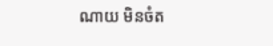ណាយ មិនចំត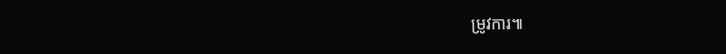ម្រូវការ៕